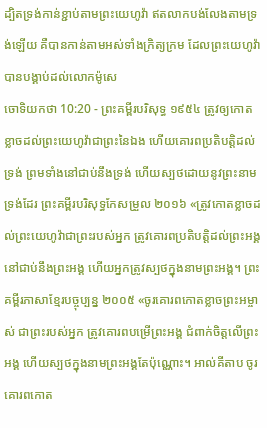ដ្បិតទ្រង់កាន់ខ្ជាប់តាមព្រះយេហូវ៉ា ឥតលាកបង់លែងតាមទ្រង់ឡើយ គឺបានកាន់តាមអស់ទាំងក្រិត្យក្រម ដែលព្រះយេហូវ៉ាបានបង្គាប់ដល់លោកម៉ូសេ
ចោទិយកថា 10:20 - ព្រះគម្ពីរបរិសុទ្ធ ១៩៥៤ ត្រូវឲ្យកោតខ្លាចដល់ព្រះយេហូវ៉ាជាព្រះនៃឯង ហើយគោរពប្រតិបត្តិដល់ទ្រង់ ព្រមទាំងនៅជាប់នឹងទ្រង់ ហើយស្បថដោយនូវព្រះនាមទ្រង់ដែរ ព្រះគម្ពីរបរិសុទ្ធកែសម្រួល ២០១៦ «ត្រូវកោតខ្លាចដល់ព្រះយេហូវ៉ាជាព្រះរបស់អ្នក ត្រូវគោរពប្រតិបត្តិដល់ព្រះអង្គ នៅជាប់នឹងព្រះអង្គ ហើយអ្នកត្រូវស្បថក្នុងនាមព្រះអង្គ។ ព្រះគម្ពីរភាសាខ្មែរបច្ចុប្បន្ន ២០០៥ «ចូរគោរពកោតខ្លាចព្រះអម្ចាស់ ជាព្រះរបស់អ្នក ត្រូវគោរពបម្រើព្រះអង្គ ជំពាក់ចិត្តលើព្រះអង្គ ហើយស្បថក្នុងនាមព្រះអង្គតែប៉ុណ្ណោះ។ អាល់គីតាប ចូរគោរពកោត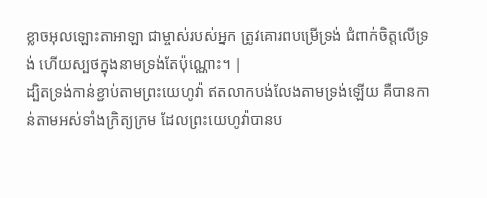ខ្លាចអុលឡោះតាអាឡា ជាម្ចាស់របស់អ្នក ត្រូវគោរពបម្រើទ្រង់ ជំពាក់ចិត្តលើទ្រង់ ហើយស្បថក្នុងនាមទ្រង់តែប៉ុណ្ណោះ។ |
ដ្បិតទ្រង់កាន់ខ្ជាប់តាមព្រះយេហូវ៉ា ឥតលាកបង់លែងតាមទ្រង់ឡើយ គឺបានកាន់តាមអស់ទាំងក្រិត្យក្រម ដែលព្រះយេហូវ៉ាបានប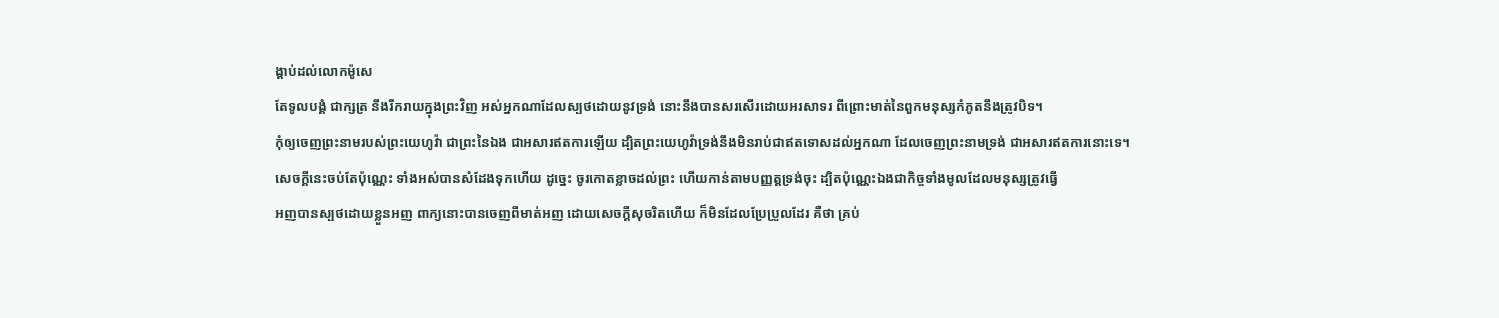ង្គាប់ដល់លោកម៉ូសេ
តែទូលបង្គំ ជាក្សត្រ នឹងរីករាយក្នុងព្រះវិញ អស់អ្នកណាដែលស្បថដោយនូវទ្រង់ នោះនឹងបានសរសើរដោយអរសាទរ ពីព្រោះមាត់នៃពួកមនុស្សកំភូតនឹងត្រូវបិទ។
កុំឲ្យចេញព្រះនាមរបស់ព្រះយេហូវ៉ា ជាព្រះនៃឯង ជាអសារឥតការឡើយ ដ្បិតព្រះយេហូវ៉ាទ្រង់នឹងមិនរាប់ជាឥតទោសដល់អ្នកណា ដែលចេញព្រះនាមទ្រង់ ជាអសារឥតការនោះទេ។
សេចក្ដីនេះចប់តែប៉ុណ្ណេះ ទាំងអស់បានសំដែងទុកហើយ ដូច្នេះ ចូរកោតខ្លាចដល់ព្រះ ហើយកាន់តាមបញ្ញត្តទ្រង់ចុះ ដ្បិតប៉ុណ្ណេះឯងជាកិច្ចទាំងមូលដែលមនុស្សត្រូវធ្វើ
អញបានស្បថដោយខ្លួនអញ ពាក្យនោះបានចេញពីមាត់អញ ដោយសេចក្ដីសុចរិតហើយ ក៏មិនដែលប្រែប្រួលដែរ គឺថា គ្រប់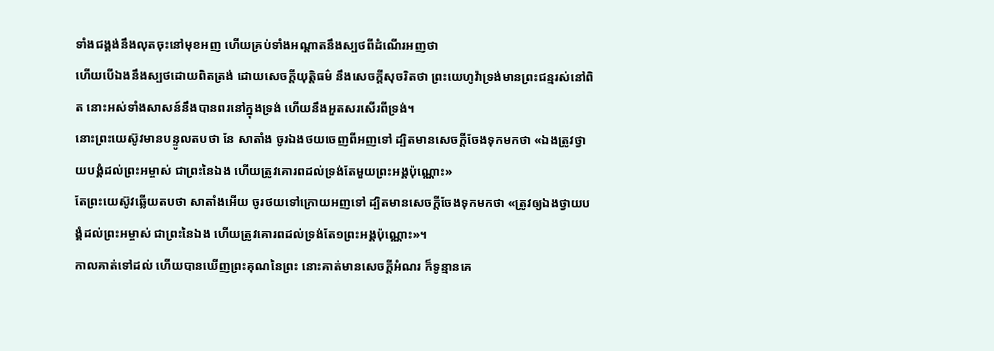ទាំងជង្គង់នឹងលុតចុះនៅមុខអញ ហើយគ្រប់ទាំងអណ្តាតនឹងស្បថពីដំណើរអញថា
ហើយបើឯងនឹងស្បថដោយពិតត្រង់ ដោយសេចក្ដីយុត្តិធម៌ នឹងសេចក្ដីសុចរិតថា ព្រះយេហូវ៉ាទ្រង់មានព្រះជន្មរស់នៅពិត នោះអស់ទាំងសាសន៍នឹងបានពរនៅក្នុងទ្រង់ ហើយនឹងអួតសរសើរពីទ្រង់។
នោះព្រះយេស៊ូវមានបន្ទូលតបថា នែ សាតាំង ចូរឯងថយចេញពីអញទៅ ដ្បិតមានសេចក្ដីចែងទុកមកថា «ឯងត្រូវថ្វាយបង្គំដល់ព្រះអម្ចាស់ ជាព្រះនៃឯង ហើយត្រូវគោរពដល់ទ្រង់តែមួយព្រះអង្គប៉ុណ្ណោះ»
តែព្រះយេស៊ូវឆ្លើយតបថា សាតាំងអើយ ចូរថយទៅក្រោយអញទៅ ដ្បិតមានសេចក្ដីចែងទុកមកថា «ត្រូវឲ្យឯងថ្វាយបង្គំដល់ព្រះអម្ចាស់ ជាព្រះនៃឯង ហើយត្រូវគោរពដល់ទ្រង់តែ១ព្រះអង្គប៉ុណ្ណោះ»។
កាលគាត់ទៅដល់ ហើយបានឃើញព្រះគុណនៃព្រះ នោះគាត់មានសេចក្ដីអំណរ ក៏ទូន្មានគេ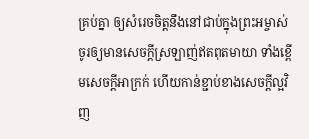គ្រប់គ្នា ឲ្យសំរេចចិត្តនឹងនៅជាប់ក្នុងព្រះអម្ចាស់
ចូរឲ្យមានសេចក្ដីស្រឡាញ់ឥតពុតមាយា ទាំងខ្ពើមសេចក្ដីអាក្រក់ ហើយកាន់ខ្ជាប់ខាងសេចក្ដីល្អវិញ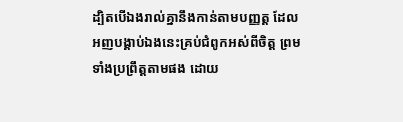ដ្បិតបើឯងរាល់គ្នានឹងកាន់តាមបញ្ញត្ត ដែលអញបង្គាប់ឯងនេះគ្រប់ជំពូកអស់ពីចិត្ត ព្រមទាំងប្រព្រឹត្តតាមផង ដោយ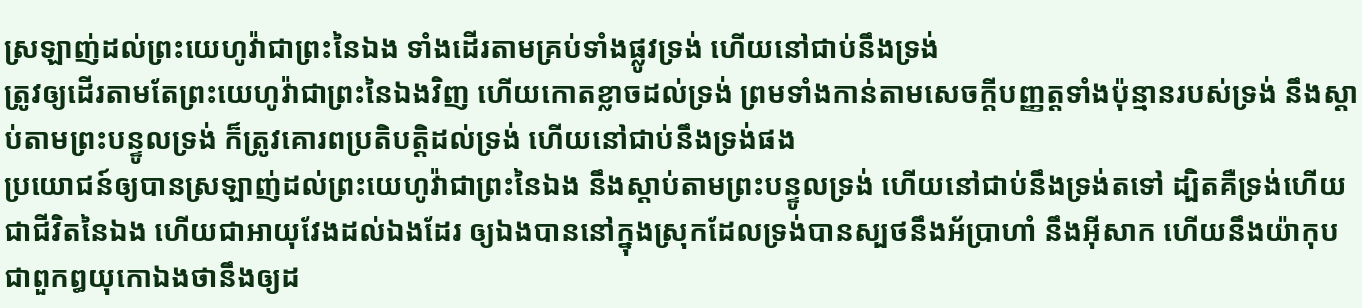ស្រឡាញ់ដល់ព្រះយេហូវ៉ាជាព្រះនៃឯង ទាំងដើរតាមគ្រប់ទាំងផ្លូវទ្រង់ ហើយនៅជាប់នឹងទ្រង់
ត្រូវឲ្យដើរតាមតែព្រះយេហូវ៉ាជាព្រះនៃឯងវិញ ហើយកោតខ្លាចដល់ទ្រង់ ព្រមទាំងកាន់តាមសេចក្ដីបញ្ញត្តទាំងប៉ុន្មានរបស់ទ្រង់ នឹងស្តាប់តាមព្រះបន្ទូលទ្រង់ ក៏ត្រូវគោរពប្រតិបត្តិដល់ទ្រង់ ហើយនៅជាប់នឹងទ្រង់ផង
ប្រយោជន៍ឲ្យបានស្រឡាញ់ដល់ព្រះយេហូវ៉ាជាព្រះនៃឯង នឹងស្តាប់តាមព្រះបន្ទូលទ្រង់ ហើយនៅជាប់នឹងទ្រង់តទៅ ដ្បិតគឺទ្រង់ហើយជាជីវិតនៃឯង ហើយជាអាយុវែងដល់ឯងដែរ ឲ្យឯងបាននៅក្នុងស្រុកដែលទ្រង់បានស្បថនឹងអ័ប្រាហាំ នឹងអ៊ីសាក ហើយនឹងយ៉ាកុប ជាពួកឰយុកោឯងថានឹងឲ្យដ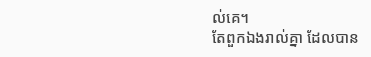ល់គេ។
តែពួកឯងរាល់គ្នា ដែលបាន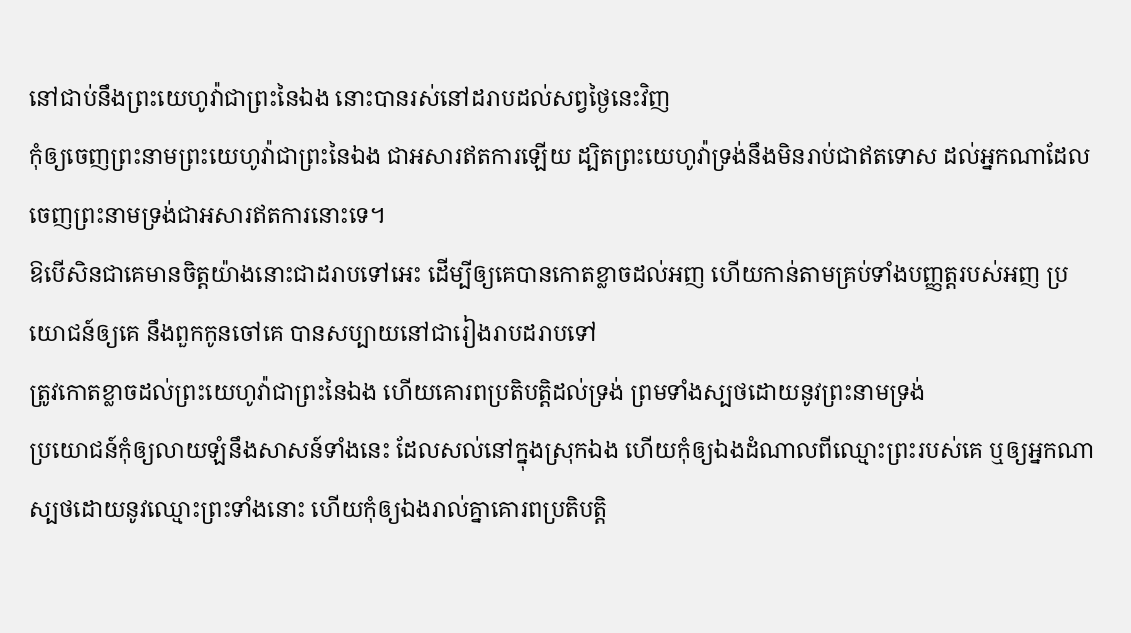នៅជាប់នឹងព្រះយេហូវ៉ាជាព្រះនៃឯង នោះបានរស់នៅដរាបដល់សព្វថ្ងៃនេះវិញ
កុំឲ្យចេញព្រះនាមព្រះយេហូវ៉ាជាព្រះនៃឯង ជាអសារឥតការឡើយ ដ្បិតព្រះយេហូវ៉ាទ្រង់នឹងមិនរាប់ជាឥតទោស ដល់អ្នកណាដែលចេញព្រះនាមទ្រង់ជាអសារឥតការនោះទេ។
ឱបើសិនជាគេមានចិត្តយ៉ាងនោះជាដរាបទៅអេះ ដើម្បីឲ្យគេបានកោតខ្លាចដល់អញ ហើយកាន់តាមគ្រប់ទាំងបញ្ញត្តរបស់អញ ប្រយោជន៍ឲ្យគេ នឹងពួកកូនចៅគេ បានសប្បាយនៅជារៀងរាបដរាបទៅ
ត្រូវកោតខ្លាចដល់ព្រះយេហូវ៉ាជាព្រះនៃឯង ហើយគោរពប្រតិបត្តិដល់ទ្រង់ ព្រមទាំងស្បថដោយនូវព្រះនាមទ្រង់
ប្រយោជន៍កុំឲ្យលាយឡំនឹងសាសន៍ទាំងនេះ ដែលសល់នៅក្នុងស្រុកឯង ហើយកុំឲ្យឯងដំណាលពីឈ្មោះព្រះរបស់គេ ឬឲ្យអ្នកណាស្បថដោយនូវឈ្មោះព្រះទាំងនោះ ហើយកុំឲ្យឯងរាល់គ្នាគោរពប្រតិបត្តិ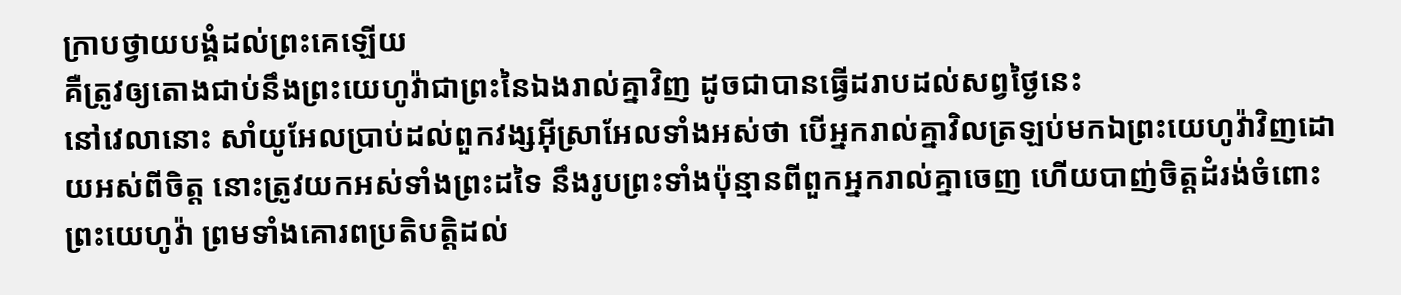ក្រាបថ្វាយបង្គំដល់ព្រះគេឡើយ
គឺត្រូវឲ្យតោងជាប់នឹងព្រះយេហូវ៉ាជាព្រះនៃឯងរាល់គ្នាវិញ ដូចជាបានធ្វើដរាបដល់សព្វថ្ងៃនេះ
នៅវេលានោះ សាំយូអែលប្រាប់ដល់ពួកវង្សអ៊ីស្រាអែលទាំងអស់ថា បើអ្នករាល់គ្នាវិលត្រឡប់មកឯព្រះយេហូវ៉ាវិញដោយអស់ពីចិត្ត នោះត្រូវយកអស់ទាំងព្រះដទៃ នឹងរូបព្រះទាំងប៉ុន្មានពីពួកអ្នករាល់គ្នាចេញ ហើយបាញ់ចិត្តដំរង់ចំពោះព្រះយេហូវ៉ា ព្រមទាំងគោរពប្រតិបត្តិដល់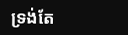ទ្រង់តែ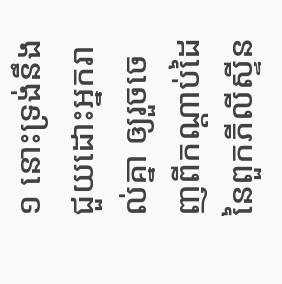១ នោះទ្រង់នឹងជួយដោះអ្នករាល់គ្នា ឲ្យរួចចេញពីកណ្តាប់ដៃនៃពួកភីលីស្ទីន